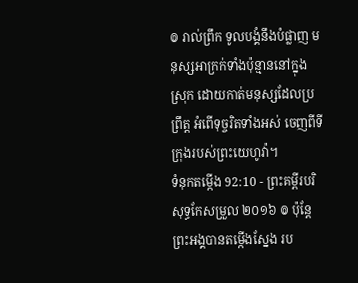៙ រាល់ព្រឹក ទូលបង្គំនឹងបំផ្លាញ មនុស្សអាក្រក់ទាំងប៉ុន្មាននៅក្នុងស្រុក ដោយកាត់មនុស្សដែលប្រព្រឹត្ត អំពើទុច្ចរិតទាំងអស់ ចេញពីទីក្រុងរបស់ព្រះយេហូវ៉ា។
ទំនុកតម្កើង 92:10 - ព្រះគម្ពីរបរិសុទ្ធកែសម្រួល ២០១៦ ៙ ប៉ុន្ដែ ព្រះអង្គបានតម្កើងស្នែង រប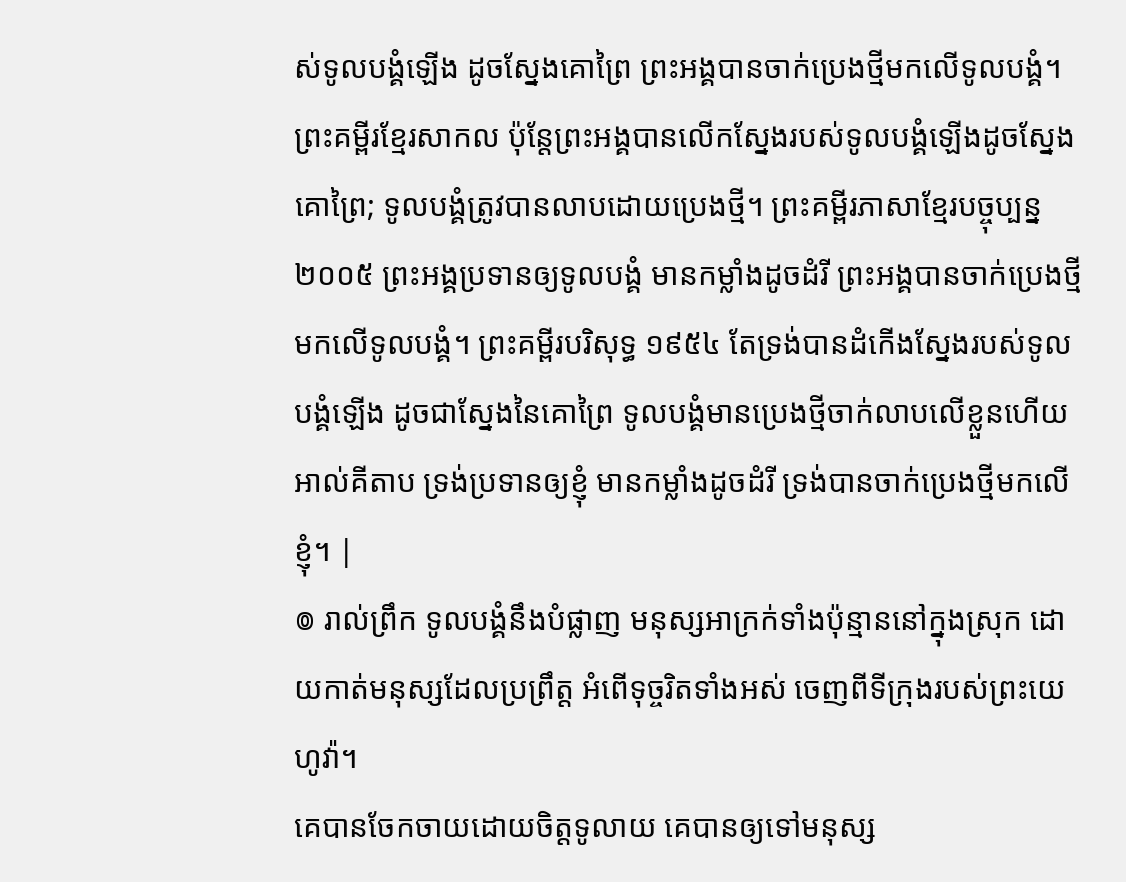ស់ទូលបង្គំឡើង ដូចស្នែងគោព្រៃ ព្រះអង្គបានចាក់ប្រេងថ្មីមកលើទូលបង្គំ។ ព្រះគម្ពីរខ្មែរសាកល ប៉ុន្តែព្រះអង្គបានលើកស្នែងរបស់ទូលបង្គំឡើងដូចស្នែងគោព្រៃ; ទូលបង្គំត្រូវបានលាបដោយប្រេងថ្មី។ ព្រះគម្ពីរភាសាខ្មែរបច្ចុប្បន្ន ២០០៥ ព្រះអង្គប្រទានឲ្យទូលបង្គំ មានកម្លាំងដូចដំរី ព្រះអង្គបានចាក់ប្រេងថ្មីមកលើទូលបង្គំ។ ព្រះគម្ពីរបរិសុទ្ធ ១៩៥៤ តែទ្រង់បានដំកើងស្នែងរបស់ទូលបង្គំឡើង ដូចជាស្នែងនៃគោព្រៃ ទូលបង្គំមានប្រេងថ្មីចាក់លាបលើខ្លួនហើយ អាល់គីតាប ទ្រង់ប្រទានឲ្យខ្ញុំ មានកម្លាំងដូចដំរី ទ្រង់បានចាក់ប្រេងថ្មីមកលើខ្ញុំ។ |
៙ រាល់ព្រឹក ទូលបង្គំនឹងបំផ្លាញ មនុស្សអាក្រក់ទាំងប៉ុន្មាននៅក្នុងស្រុក ដោយកាត់មនុស្សដែលប្រព្រឹត្ត អំពើទុច្ចរិតទាំងអស់ ចេញពីទីក្រុងរបស់ព្រះយេហូវ៉ា។
គេបានចែកចាយដោយចិត្តទូលាយ គេបានឲ្យទៅមនុស្ស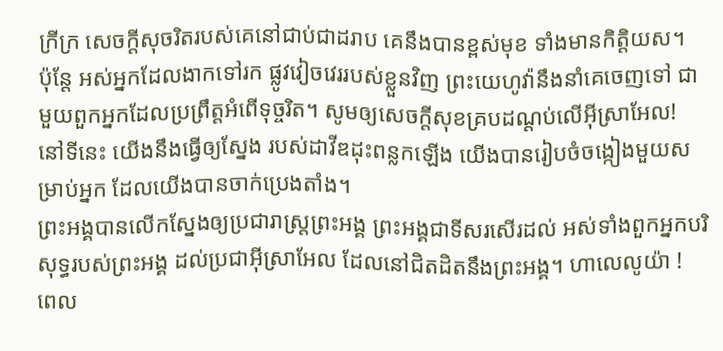ក្រីក្រ សេចក្ដីសុចរិតរបស់គេនៅជាប់ជាដរាប គេនឹងបានខ្ពស់មុខ ទាំងមានកិត្តិយស។
ប៉ុន្ដែ អស់អ្នកដែលងាកទៅរក ផ្លូវវៀចវេររបស់ខ្លួនវិញ ព្រះយេហូវ៉ានឹងនាំគេចេញទៅ ជាមួយពួកអ្នកដែលប្រព្រឹត្តអំពើទុច្ចរិត។ សូមឲ្យសេចក្ដីសុខគ្របដណ្ដប់លើអ៊ីស្រាអែល!
នៅទីនេះ យើងនឹងធ្វើឲ្យស្នែង របស់ដាវីឌដុះពន្លកឡើង យើងបានរៀបចំចង្កៀងមួយសម្រាប់អ្នក ដែលយើងបានចាក់ប្រេងតាំង។
ព្រះអង្គបានលើកស្នែងឲ្យប្រជារាស្ត្រព្រះអង្គ ព្រះអង្គជាទីសរសើរដល់ អស់ទាំងពួកអ្នកបរិសុទ្ធរបស់ព្រះអង្គ ដល់ប្រជាអ៊ីស្រាអែល ដែលនៅជិតដិតនឹងព្រះអង្គ។ ហាលេលូយ៉ា !
ពេល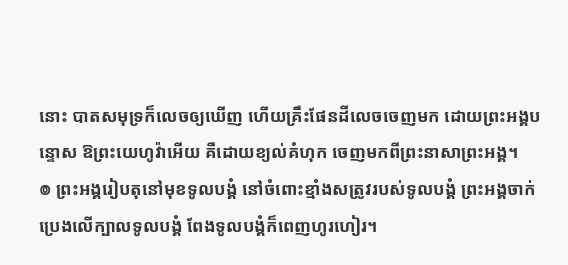នោះ បាតសមុទ្រក៏លេចឲ្យឃើញ ហើយគ្រឹះផែនដីលេចចេញមក ដោយព្រះអង្គបន្ទោស ឱព្រះយេហូវ៉ាអើយ គឺដោយខ្យល់គំហុក ចេញមកពីព្រះនាសាព្រះអង្គ។
៙ ព្រះអង្គរៀបតុនៅមុខទូលបង្គំ នៅចំពោះខ្មាំងសត្រូវរបស់ទូលបង្គំ ព្រះអង្គចាក់ប្រេងលើក្បាលទូលបង្គំ ពែងទូលបង្គំក៏ពេញហូរហៀរ។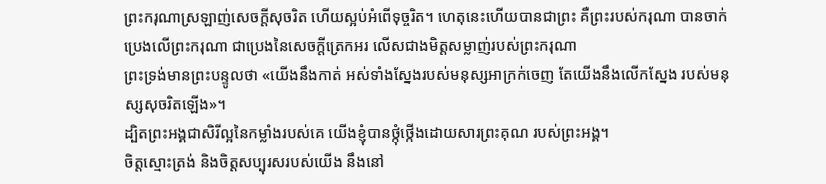ព្រះករុណាស្រឡាញ់សេចក្ដីសុចរិត ហើយស្អប់អំពើទុច្ចរិត។ ហេតុនេះហើយបានជាព្រះ គឺព្រះរបស់ករុណា បានចាក់ប្រេងលើព្រះករុណា ជាប្រេងនៃសេចក្ដីត្រេកអរ លើសជាងមិត្តសម្លាញ់របស់ព្រះករុណា
ព្រះទ្រង់មានព្រះបន្ទូលថា «យើងនឹងកាត់ អស់ទាំងស្នែងរបស់មនុស្សអាក្រក់ចេញ តែយើងនឹងលើកស្នែង របស់មនុស្សសុចរិតឡើង»។
ដ្បិតព្រះអង្គជាសិរីល្អនៃកម្លាំងរបស់គេ យើងខ្ញុំបានថ្កុំថ្កើងដោយសារព្រះគុណ របស់ព្រះអង្គ។
ចិត្តស្មោះត្រង់ និងចិត្តសប្បុរសរបស់យើង នឹងនៅ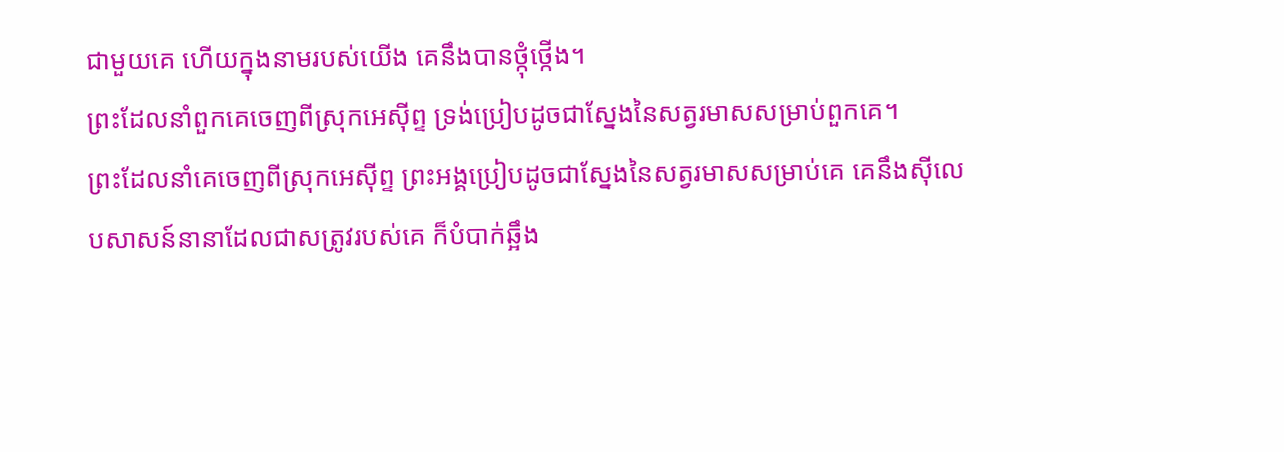ជាមួយគេ ហើយក្នុងនាមរបស់យើង គេនឹងបានថ្កុំថ្កើង។
ព្រះដែលនាំពួកគេចេញពីស្រុកអេស៊ីព្ទ ទ្រង់ប្រៀបដូចជាស្នែងនៃសត្វរមាសសម្រាប់ពួកគេ។
ព្រះដែលនាំគេចេញពីស្រុកអេស៊ីព្ទ ព្រះអង្គប្រៀបដូចជាស្នែងនៃសត្វរមាសសម្រាប់គេ គេនឹងស៊ីលេបសាសន៍នានាដែលជាសត្រូវរបស់គេ ក៏បំបាក់ឆ្អឹង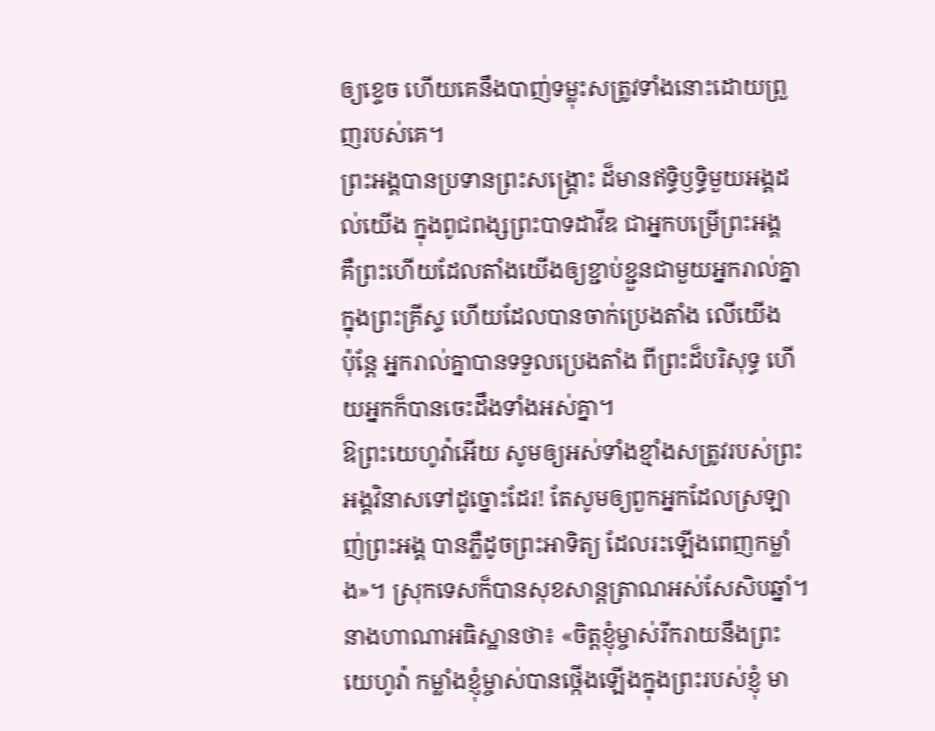ឲ្យខ្ទេច ហើយគេនឹងបាញ់ទម្លុះសត្រូវទាំងនោះដោយព្រួញរបស់គេ។
ព្រះអង្គបានប្រទានព្រះសង្រ្គោះ ដ៏មានឥទ្ធិឫទ្ធិមួយអង្គដល់យើង ក្នុងពូជពង្សព្រះបាទដាវីឌ ជាអ្នកបម្រើព្រះអង្គ
គឺព្រះហើយដែលតាំងយើងឲ្យខ្ជាប់ខ្ជួនជាមួយអ្នករាល់គ្នាក្នុងព្រះគ្រីស្ទ ហើយដែលបានចាក់ប្រេងតាំង លើយើង
ប៉ុន្ដែ អ្នករាល់គ្នាបានទទួលប្រេងតាំង ពីព្រះដ៏បរិសុទ្ធ ហើយអ្នកក៏បានចេះដឹងទាំងអស់គ្នា។
ឱព្រះយេហូវ៉ាអើយ សូមឲ្យអស់ទាំងខ្មាំងសត្រូវរបស់ព្រះអង្គវិនាសទៅដូច្នោះដែរ! តែសូមឲ្យពួកអ្នកដែលស្រឡាញ់ព្រះអង្គ បានភ្លឺដូចព្រះអាទិត្យ ដែលរះឡើងពេញកម្លាំង»។ ស្រុកទេសក៏បានសុខសាន្តត្រាណអស់សែសិបឆ្នាំ។
នាងហាណាអធិស្ឋានថា៖ «ចិត្តខ្ញុំម្ចាស់រីករាយនឹងព្រះយេហូវ៉ា កម្លាំងខ្ញុំម្ចាស់បានថ្កើងឡើងក្នុងព្រះរបស់ខ្ញុំ មា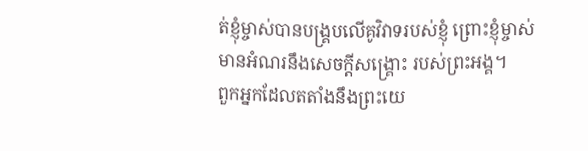ត់ខ្ញុំម្ចាស់បានបង្គ្របលើគូវិវាទរបស់ខ្ញុំ ព្រោះខ្ញុំម្ចាស់មានអំណរនឹងសេចក្ដីសង្គ្រោះ របស់ព្រះអង្គ។
ពួកអ្នកដែលតតាំងនឹងព្រះយេ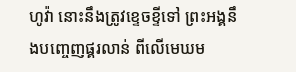ហូវ៉ា នោះនឹងត្រូវខ្ទេចខ្ទីទៅ ព្រះអង្គនឹងបញ្ចេញផ្គរលាន់ ពីលើមេឃម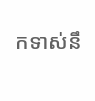កទាស់នឹ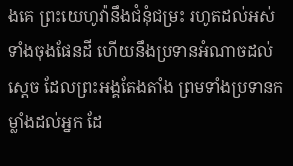ងគេ ព្រះយេហូវ៉ានឹងជំនុំជម្រះ រហូតដល់អស់ទាំងចុងផែនដី ហើយនឹងប្រទានអំណាចដល់ស្តេច ដែលព្រះអង្គតែងតាំង ព្រមទាំងប្រទានកម្លាំងដល់អ្នក ដែ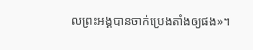លព្រះអង្គបានចាក់ប្រេងតាំងឲ្យផង»។